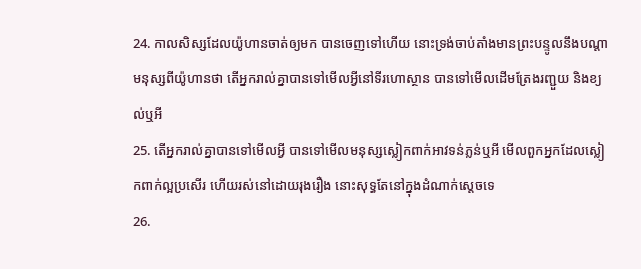24. កាលសិស្សដែលយ៉ូហានចាត់ឲ្យមក បានចេញទៅហើយ នោះទ្រង់ចាប់តាំងមានព្រះបន្ទូលនឹងបណ្តាមនុស្សពីយ៉ូហានថា តើអ្នករាល់គ្នាបានទៅមើលអ្វីនៅទីរហោស្ថាន បានទៅមើលដើមត្រែងរញ្ជួយ និងខ្យល់ឬអី
25. តើអ្នករាល់គ្នាបានទៅមើលអ្វី បានទៅមើលមនុស្សស្លៀកពាក់អាវទន់ភ្លន់ឬអី មើលពួកអ្នកដែលស្លៀកពាក់ល្អប្រសើរ ហើយរស់នៅដោយរុងរឿង នោះសុទ្ធតែនៅក្នុងដំណាក់ស្តេចទេ
26.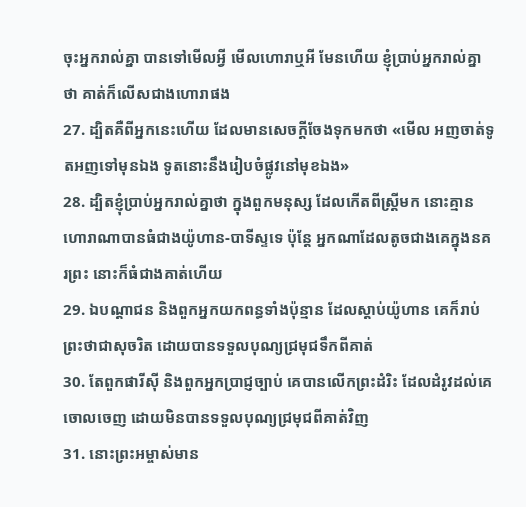ចុះអ្នករាល់គ្នា បានទៅមើលអ្វី មើលហោរាឬអី មែនហើយ ខ្ញុំប្រាប់អ្នករាល់គ្នាថា គាត់ក៏លើសជាងហោរាផង
27. ដ្បិតគឺពីអ្នកនេះហើយ ដែលមានសេចក្ដីចែងទុកមកថា «មើល អញចាត់ទូតអញទៅមុនឯង ទូតនោះនឹងរៀបចំផ្លូវនៅមុខឯង»
28. ដ្បិតខ្ញុំប្រាប់អ្នករាល់គ្នាថា ក្នុងពួកមនុស្ស ដែលកើតពីស្ត្រីមក នោះគ្មានហោរាណាបានធំជាងយ៉ូហាន-បាទីស្ទទេ ប៉ុន្តែ អ្នកណាដែលតូចជាងគេក្នុងនគរព្រះ នោះក៏ធំជាងគាត់ហើយ
29. ឯបណ្តាជន និងពួកអ្នកយកពន្ធទាំងប៉ុន្មាន ដែលស្តាប់យ៉ូហាន គេក៏រាប់ព្រះថាជាសុចរិត ដោយបានទទួលបុណ្យជ្រមុជទឹកពីគាត់
30. តែពួកផារីស៊ី និងពួកអ្នកប្រាជ្ញច្បាប់ គេបានលើកព្រះដំរិះ ដែលដំរូវដល់គេចោលចេញ ដោយមិនបានទទួលបុណ្យជ្រមុជពីគាត់វិញ
31. នោះព្រះអម្ចាស់មាន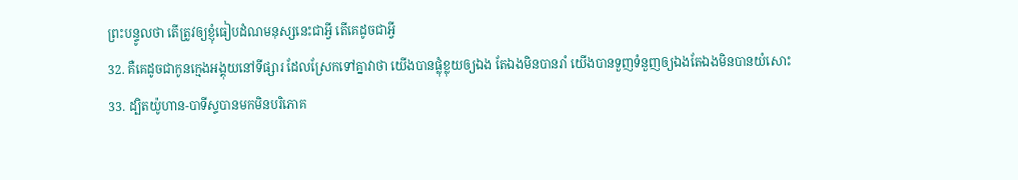ព្រះបន្ទូលថា តើត្រូវឲ្យខ្ញុំធៀបដំណមនុស្សនេះជាអ្វី តើគេដូចជាអ្វី
32. គឺគេដូចជាកូនក្មេងអង្គុយនៅទីផ្សារ ដែលស្រែកទៅគ្នាវាថា យើងបានផ្លុំខ្លុយឲ្យឯង តែឯងមិនបានរាំ យើងបានទួញទំនួញឲ្យឯងតែឯងមិនបានយំសោះ
33. ដ្បិតយ៉ូហាន-បាទីស្ទបានមកមិនបរិភោគ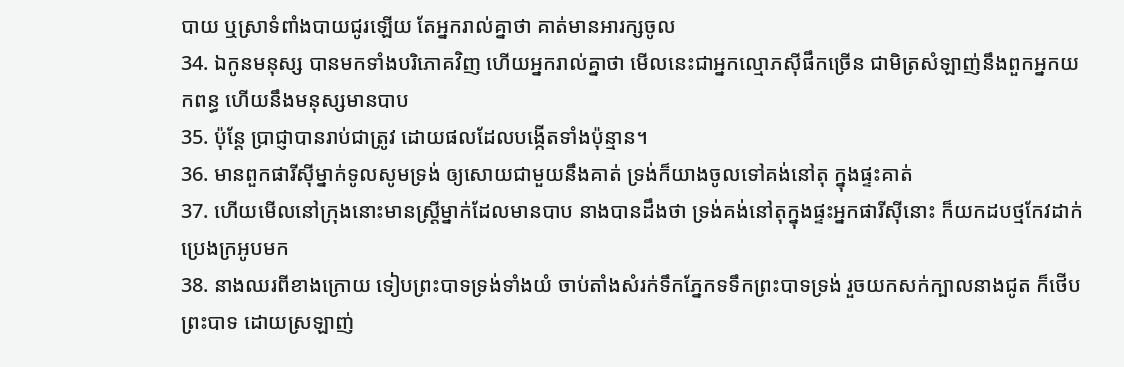បាយ ឬស្រាទំពាំងបាយជូរឡើយ តែអ្នករាល់គ្នាថា គាត់មានអារក្សចូល
34. ឯកូនមនុស្ស បានមកទាំងបរិភោគវិញ ហើយអ្នករាល់គ្នាថា មើលនេះជាអ្នកល្មោភស៊ីផឹកច្រើន ជាមិត្រសំឡាញ់នឹងពួកអ្នកយកពន្ធ ហើយនឹងមនុស្សមានបាប
35. ប៉ុន្តែ ប្រាជ្ញាបានរាប់ជាត្រូវ ដោយផលដែលបង្កើតទាំងប៉ុន្មាន។
36. មានពួកផារីស៊ីម្នាក់ទូលសូមទ្រង់ ឲ្យសោយជាមួយនឹងគាត់ ទ្រង់ក៏យាងចូលទៅគង់នៅតុ ក្នុងផ្ទះគាត់
37. ហើយមើលនៅក្រុងនោះមានស្ត្រីម្នាក់ដែលមានបាប នាងបានដឹងថា ទ្រង់គង់នៅតុក្នុងផ្ទះអ្នកផារីស៊ីនោះ ក៏យកដបថ្មកែវដាក់ប្រេងក្រអូបមក
38. នាងឈរពីខាងក្រោយ ទៀបព្រះបាទទ្រង់ទាំងយំ ចាប់តាំងសំរក់ទឹកភ្នែកទទឹកព្រះបាទទ្រង់ រួចយកសក់ក្បាលនាងជូត ក៏ថើបព្រះបាទ ដោយស្រឡាញ់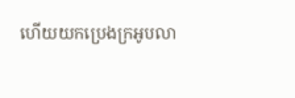ហើយយកប្រេងក្រអូបលា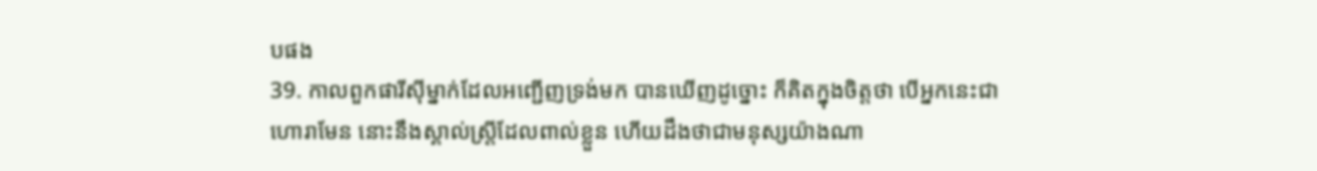បផង
39. កាលពួកផារីស៊ីម្នាក់ដែលអញ្ជើញទ្រង់មក បានឃើញដូច្នោះ ក៏គិតក្នុងចិត្តថា បើអ្នកនេះជាហោរាមែន នោះនឹងស្គាល់ស្ត្រីដែលពាល់ខ្លួន ហើយដឹងថាជាមនុស្សយ៉ាងណា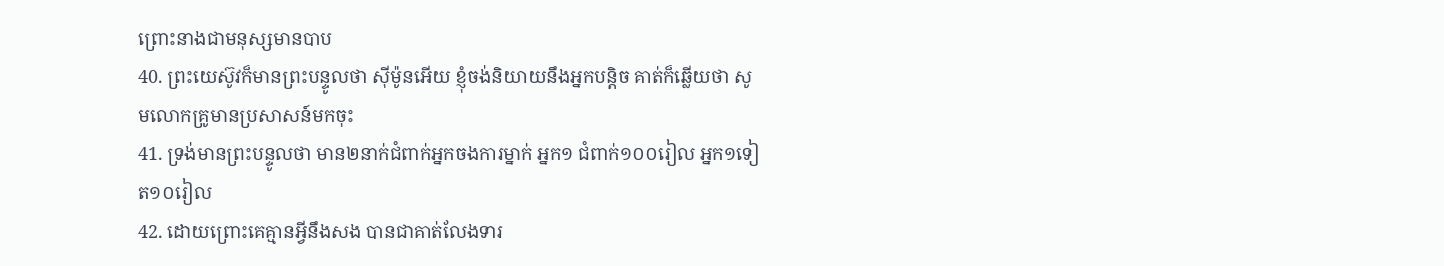ព្រោះនាងជាមនុស្សមានបាប
40. ព្រះយេស៊ូវក៏មានព្រះបន្ទូលថា ស៊ីម៉ូនអើយ ខ្ញុំចង់និយាយនឹងអ្នកបន្តិច គាត់ក៏ឆ្លើយថា សូមលោកគ្រូមានប្រសាសន៍មកចុះ
41. ទ្រង់មានព្រះបន្ទូលថា មាន២នាក់ជំពាក់អ្នកចងការម្នាក់ អ្នក១ ជំពាក់១០០រៀល អ្នក១ទៀត១០រៀល
42. ដោយព្រោះគេគ្មានអ្វីនឹងសង បានជាគាត់លែងទារ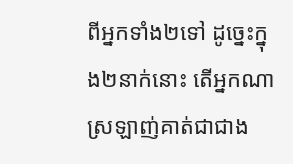ពីអ្នកទាំង២ទៅ ដូច្នេះក្នុង២នាក់នោះ តើអ្នកណាស្រឡាញ់គាត់ជាជាង